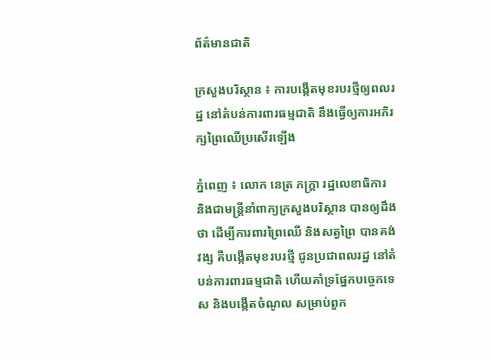ព័ត៌មានជាតិ

ក្រសួងបរិស្ថាន ៖ ការបង្កើតមុខរបរថ្មីឲ្យពលរដ្ឋ នៅតំបន់ការពារធម្មជាតិ នឹងធ្វើឲ្យការអភិរក្សព្រៃឈើប្រសើរឡើង

ភ្នំពេញ ៖ លោក នេត្រ ភក្ត្រា រដ្ឋលេខាធិការ និងជាមន្ត្រីនាំពាក្យក្រសួងបរិស្ថាន បានឲ្យដឹងថា ដើម្បីការពារព្រៃឈើ និងសត្វព្រៃ បានគង់វង្ស គឺបង្កើតមុខរបរថ្មី ជូនប្រជាពលរដ្ឋ នៅតំបន់ការពារធម្មជាតិ ហើយគាំទ្រផ្នែកបច្ចេកទេស និងបង្កើតចំណូល សម្រាប់ពួក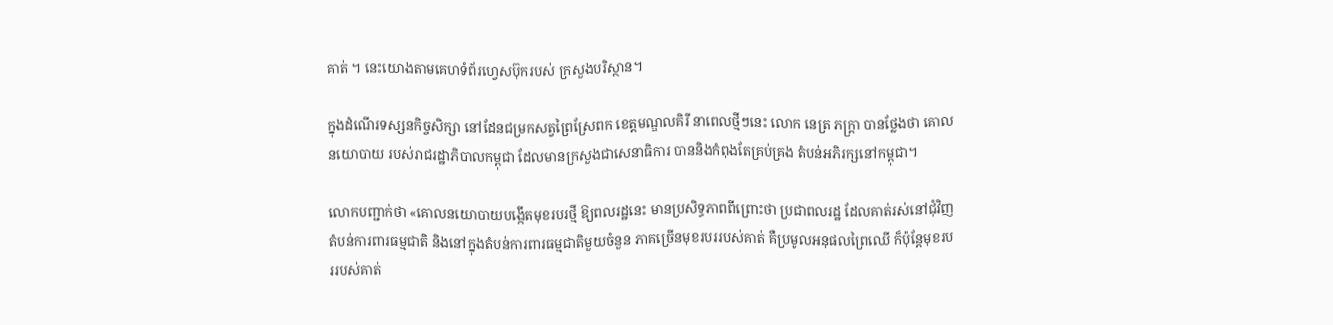គាត់ ។ នេះយោងតាមគេហទំព័រហ្វេសប៊ុករបស់ ក្រសួងបរិស្ថាន។

ក្នុងដំណើរទស្សនកិច្ចសិក្សា នៅដែនជម្រកសត្វព្រៃស្រែពក ខេត្តមណ្ឌលគិរី នាពេលថ្មីៗនេះ លោក នេត្រ ភក្ត្រា បានថ្លែងថា គោលនយោបាយ របស់រាជរដ្ឋាភិបាលកម្ពុជា ដែលមានក្រសួងជាសេនាធិការ បាននិងកំពុងតែគ្រប់គ្រង តំបន់អភិរក្សនៅកម្ពុជា។

លោកបញ្ជាក់ថា «គោលនយោបាយបង្កើតមុខរបរថ្មី ឱ្យពលរដ្ឋនេះ មានប្រសិទ្ធភាពពីព្រោះថា ប្រជាពលរដ្ឋ ដែលគាត់រស់នៅជុំវិញតំបន់ការពារធម្មជាតិ និងនៅក្នុងតំបន់ការពារធម្មជាតិមួយចំនួន ភាគច្រើនមុខរបររបស់គាត់ គឺប្រមូលអនុផលព្រៃឈើ ក៏ប៉ុន្តែមុខរបររបស់គាត់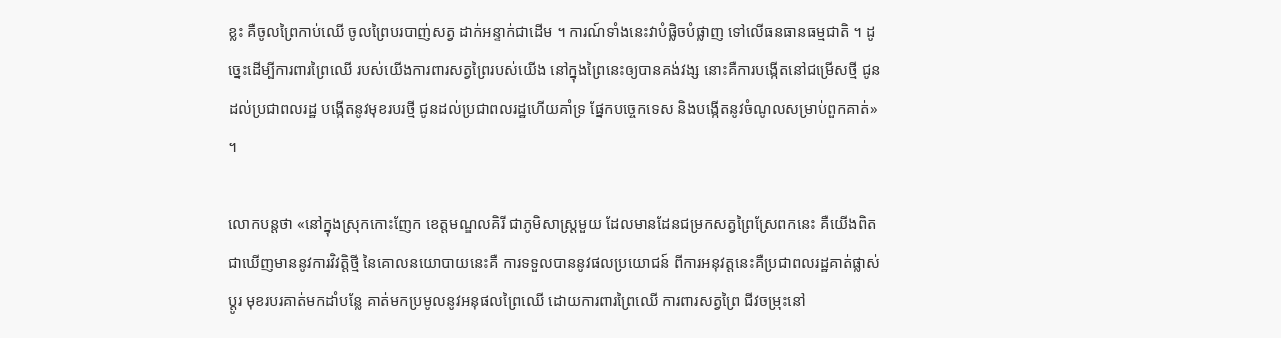ខ្លះ គឺចូលព្រៃកាប់ឈើ ចូលព្រៃបរបាញ់សត្វ ដាក់អន្ទាក់ជាដើម ។ ការណ៍ទាំងនេះវាបំផ្លិចបំផ្លាញ ទៅលើធនធានធម្មជាតិ ។ ដូច្នេះដើម្បីការពារព្រៃឈើ របស់យើងការពារសត្វព្រៃរបស់យើង នៅក្នុងព្រៃនេះឲ្យបានគង់វង្ស នោះគឺការបង្កើតនៅជម្រើសថ្មី ជូនដល់ប្រជាពលរដ្ឋ បង្កើតនូវមុខរបរថ្មី ជូនដល់ប្រជាពលរដ្ឋហើយគាំទ្រ ផ្នែកបច្ចេកទេស និងបង្កើតនូវចំណូលសម្រាប់ពួកគាត់» ។

លោកបន្ដថា «នៅក្នុងស្រុកកោះញែក ខេត្តមណ្ឌលគិរី ជាភូមិសាស្ត្រមួយ ដែលមានដែនជម្រកសត្វព្រៃស្រែពកនេះ គឺយើងពិតជាឃើញមាននូវការវិវត្តិថ្មី នៃគោលនយោបាយនេះគឺ ការទទួលបាននូវផលប្រយោជន៍ ពីការអនុវត្តនេះគឺប្រជាពលរដ្ឋគាត់ផ្លាស់ប្តូរ មុខរបរគាត់មកដាំបន្លែ គាត់មកប្រមូលនូវអនុផលព្រៃឈើ ដោយការពារព្រៃឈើ ការពារសត្វព្រៃ ជីវចម្រុះនៅ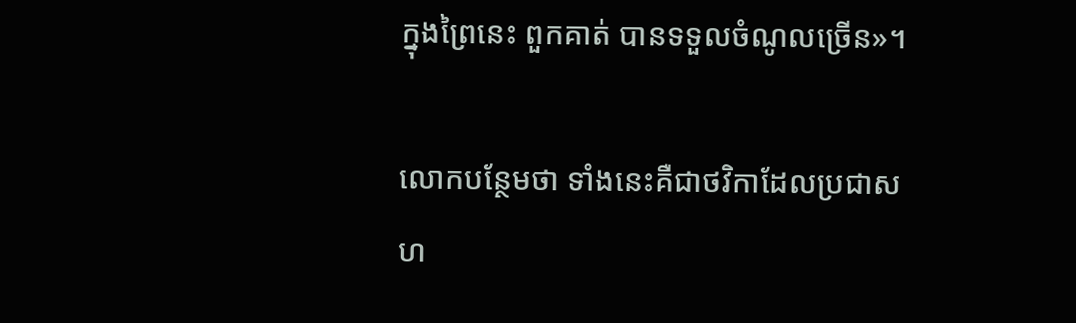ក្នុងព្រៃនេះ ពួកគាត់ បានទទួលចំណូលច្រើន»។

លោកបន្ថែមថា ទាំងនេះគឺជាថវិកាដែលប្រជាសហ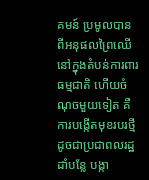គមន៍ ប្រមូលបានពីអនុផលព្រៃឈើ នៅក្នុងតំបន់ការពារធម្មជាតិ ហើយចំណុចមួយទៀត គឺការបង្កើតមុខរបរថ្មី ដូចជាប្រជាពលរដ្ឋដាំបន្លែ បង្កា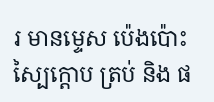រ មានម្ទេស ប៉េងប៉ោះ ស្បៃក្តោប ត្រប់ និង ផ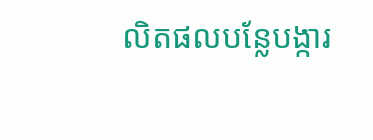លិតផលបន្លែបង្ការ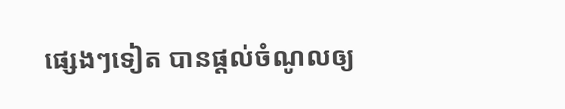ផ្សេងៗទៀត បានផ្តល់ចំណូលឲ្យ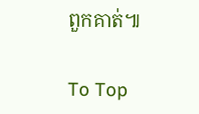ពួកគាត់៕

To Top